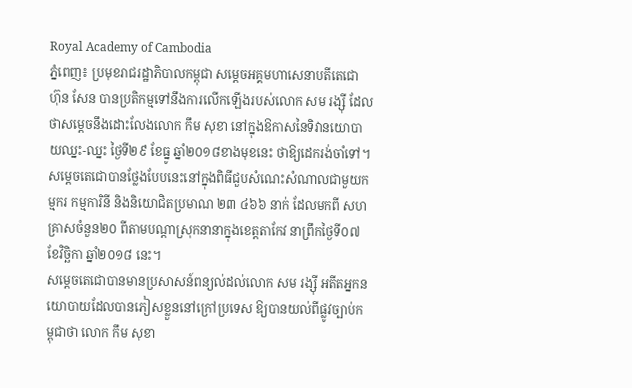Royal Academy of Cambodia
ភ្នំពេញ៖ ប្រមុខរាជរដ្ឋាភិបាលកម្ពុជា សម្ដេចអគ្គមហាសេនាបតីតេជោ ហ៊ុន សែន បានប្រតិកម្មទៅនឹងការលើកឡើងរបស់លោក សម រង្ស៊ី ដែលថាសម្ដេចនឹងដោះលែងលោក កឹម សុខា នៅក្នុងឱកាសនៃទិវានយោបាយឈ្នះ-ឈ្នះ ថ្ងៃទី២៩ ខែធ្នូ ឆ្នាំ២០១៨ខាងមុខនេះ ថាឱ្យដេករង់ចាំទៅ។
សម្ដេចតេជោបានថ្លែងបែបនេះនៅក្នុងពិធីជួបសំណេះសំណាលជាមួយកម្មករ កម្មការិនី និងនិយោជិតប្រមាណ ២៣ ៤៦៦ នាក់ ដែលមកពី សហគ្រាសចំនួន២០ ពីតាមបណ្ដាស្រុកនានាក្នុងខេត្តតាកែវ នាព្រឹកថ្ងៃទី០៧ ខែវិច្ឆិកា ឆ្នាំ២០១៨ នេះ។
សម្ដេចតេជោបានមានប្រសាសន៍ពន្យល់ដល់លោក សម រង្ស៊ី អតីតអ្នកនយោបាយដែលបានភៀសខ្លួននៅក្រៅប្រទេស ឱ្យបានយល់ពីផ្លូវច្បាប់កម្ពុជាថា លោក កឹម សុខា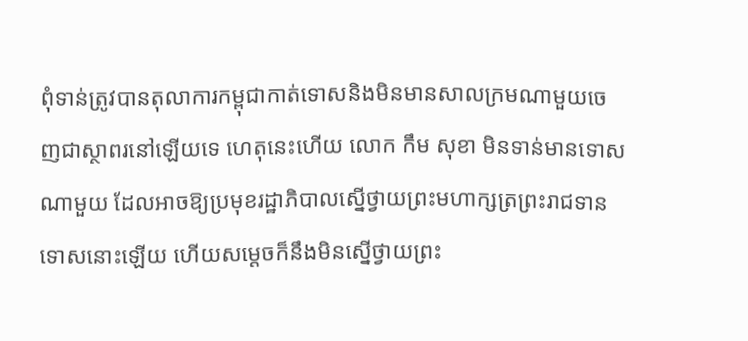ពុំទាន់ត្រូវបានតុលាការកម្ពុជាកាត់ទោសនិងមិនមានសាលក្រមណាមួយចេញជាស្ថាពរនៅឡើយទេ ហេតុនេះហើយ លោក កឹម សុខា មិនទាន់មានទោសណាមួយ ដែលអាចឱ្យប្រមុខរដ្ឋាភិបាលស្នើថ្វាយព្រះមហាក្សត្រព្រះរាជទានទោសនោះឡើយ ហើយសម្ដេចក៏នឹងមិនស្នើថ្វាយព្រះ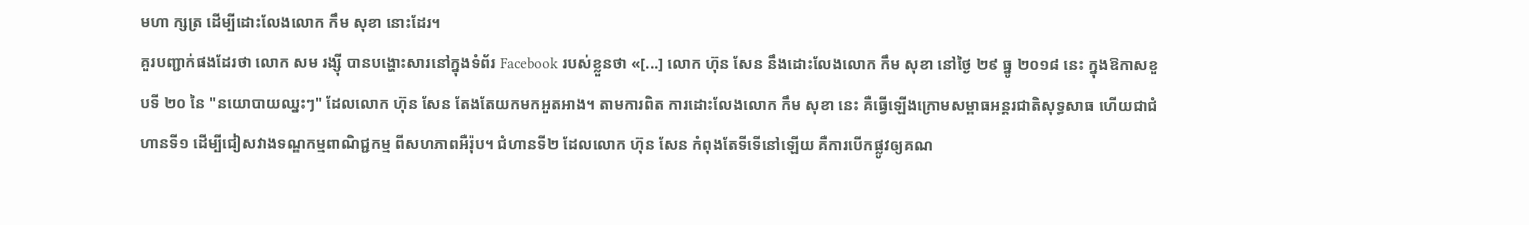មហា ក្សត្រ ដើម្បីដោះលែងលោក កឹម សុខា នោះដែរ។
គួរបញ្ជាក់ផងដែរថា លោក សម រង្ស៊ី បានបង្ហោះសារនៅក្នុងទំព័រ Facebook របស់ខ្លួនថា «[...] លោក ហ៊ុន សែន នឹងដោះលែងលោក កឹម សុខា នៅថ្ងៃ ២៩ ធ្នូ ២០១៨ នេះ ក្នុងឱកាសខួបទី ២០ នៃ "នយោបាយឈ្នះៗ" ដែលលោក ហ៊ុន សែន តែងតែយកមកអួតអាង។ តាមការពិត ការដោះលែងលោក កឹម សុខា នេះ គឺធ្វើឡើងក្រោមសម្ពាធអន្តរជាតិសុទ្ធសាធ ហើយជាជំហានទី១ ដើម្បីជៀសវាងទណ្ឌកម្មពាណិជ្ជកម្ម ពីសហភាពអឺរ៉ុប។ ជំហានទី២ ដែលលោក ហ៊ុន សែន កំពុងតែទីទើនៅឡើយ គឺការបើកផ្លូវឲ្យគណ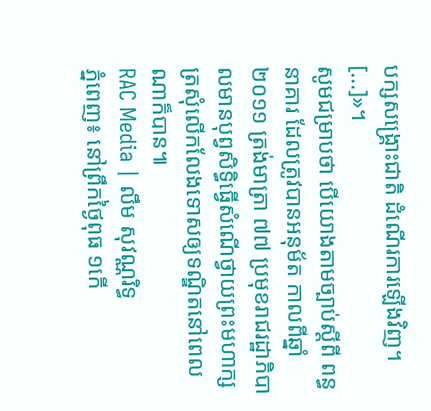បក្សសង្គ្រោះជាតិ ដំណើរការឡើងវិញ។ [...]»។
សូមជម្រាបថា បើយោងតាមច្បាប់ស្ដីពី ពន្ធនាគារ ដែលត្រូវបានអនុម័ត កាលពីឆ្នាំ២០១១ ត្រង់មាត្រា ៧៧ ប្រមុខរាជរដ្ឋាភិបាលមានបុព្វសិទ្ធិធ្វើសំណើថ្វាយព្រះមហាក្សត្រសុំលើកលែងទោសឲ្យទណ្ឌិតនៅពេលណាក៏បាន៕
RAC Media | លឹម សុវណ្ណរិទ្ធ
ភ្នំពេញ៖ នៅព្រឹកថ្ងៃពុធ ១កើ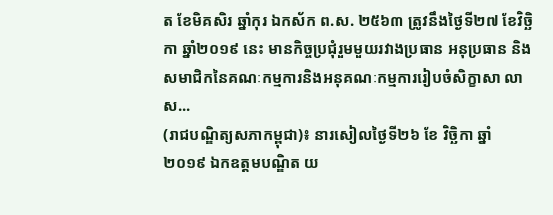ត ខែមិគសិរ ឆ្នាំកុរ ឯកស័ក ព.ស. ២៥៦៣ ត្រូវនឹងថ្ងៃទី២៧ ខែវិច្ឆិកា ឆ្នាំ២០១៩ នេះ មានកិច្ចប្រជុំរួមមួយរវាងប្រធាន អនុប្រធាន និងសមាជិកនៃគណៈកម្មការនិងអនុគណៈកម្មការរៀបចំសិក្ខាសា លាស...
(រាជបណ្ឌិត្យសភាកម្ពុជា)៖ នារសៀលថ្ងៃទី២៦ ខែ វិច្ឆិកា ឆ្នាំ ២០១៩ ឯកឧត្តមបណ្ឌិត យ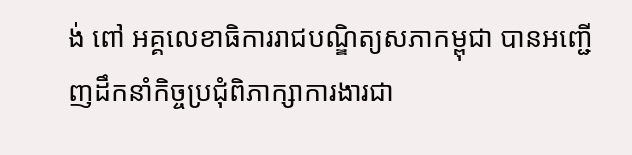ង់ ពៅ អគ្គលេខាធិការរាជបណ្ឌិត្យសភាកម្ពុជា បានអញ្ជើញដឹកនាំកិច្ចប្រជុំពិភាក្សាការងារជា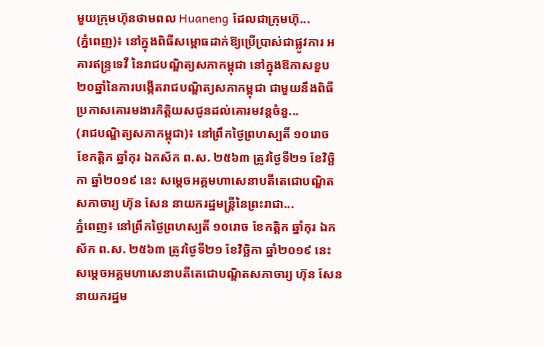មួយក្រុមហ៊ុនថាមពល Huaneng ដែលជាក្រុមហ៊ុ...
(ភ្នំពេញ)៖ នៅក្នុងពិធីសម្ពោធដាក់ឱ្យប្រើប្រាស់ជាផ្លូវការ អគារឥន្ទ្រទេវី នៃរាជបណ្ឌិត្យសភាកម្ពុជា នៅក្នុងឱកាសខួប២០ឆ្នាំនៃការបង្កើតរាជបណ្ឌិត្យសភាកម្ពុជា ជាមួយនឹងពិធីប្រកាសគោរមងារកិត្តិយសជូនដល់គោរមវន្តចំនួ...
(រាជបណ្ឌិត្យសភាកម្ពុជា)៖ នៅព្រឹកថ្ងៃព្រហស្បតិ៍ ១០រោច ខែកត្ដិក ឆ្នាំកុរ ឯកស័ក ព.ស. ២៥៦៣ ត្រូវថ្ងៃទី២១ ខែវិច្ឆិកា ឆ្នាំ២០១៩ នេះ សម្ដេចអគ្គមហាសេនាបតីតេជោបណ្ឌិតសភាចារ្យ ហ៊ុន សែន នាយករដ្ឋមន្ត្រីនៃព្រះរាជា...
ភ្នំពេញ៖ នៅព្រឹកថ្ងៃព្រហស្បតិ៍ ១០រោច ខែកត្ដិក ឆ្នាំកុរ ឯកស័ក ព.ស. ២៥៦៣ ត្រូវថ្ងៃទី២១ ខែវិច្ឆិកា ឆ្នាំ២០១៩ នេះ សម្ដេចអគ្គមហាសេនាបតីតេជោបណ្ឌិតសភាចារ្យ ហ៊ុន សែន នាយករដ្ឋម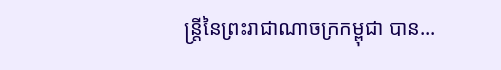ន្ត្រីនៃព្រះរាជាណាចក្រកម្ពុជា បាន...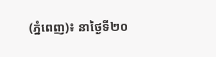(ភ្នំពេញ)៖ នាថ្ងៃទី២០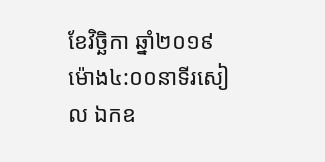ខែវិច្ឆិកា ឆ្នាំ២០១៩ ម៉ោង៤:០០នាទីរសៀល ឯកឧ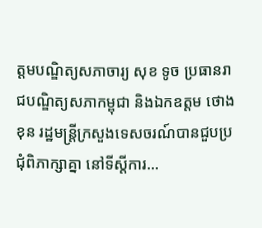ត្តមបណ្ឌិត្យសភាចារ្យ សុខ ទូច ប្រធានរាជបណ្ឌិត្យសភាកម្ពុជា និងឯកឧត្តម ថោង ខុន រដ្ឋមន្រ្តីក្រសួងទេសចរណ៍បានជួបប្រជុំពិភាក្សាគ្នា នៅទីស្តីការ...